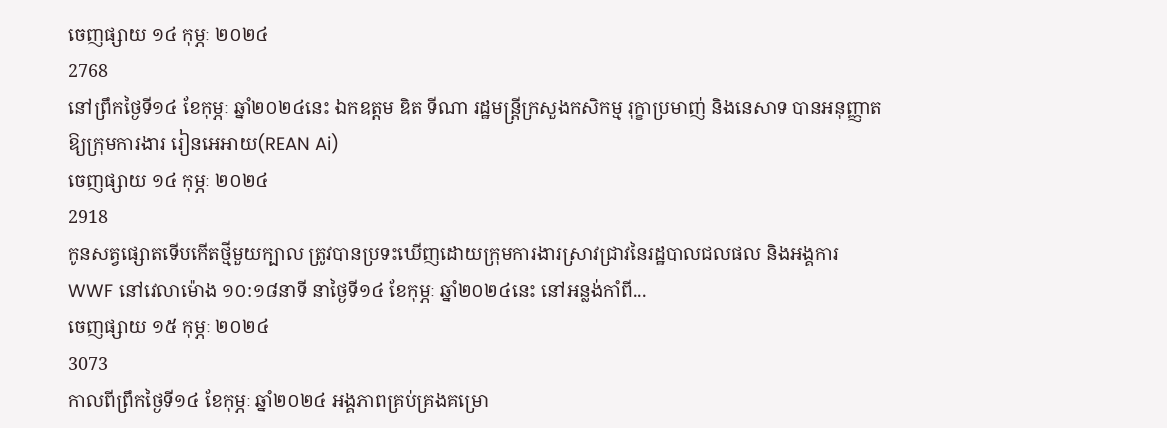ចេញផ្សាយ ១៤ កុម្ភៈ ២០២៤
2768
នៅព្រឹកថ្ងៃទី១៤ ខែកុម្ភៈ ឆ្នាំ២០២៤នេះ ឯកឧត្តម ឌិត ទីណា រដ្ឋមន្ត្រីក្រសួងកសិកម្ម រុក្ខាប្រមាញ់ និងនេសាទ បានអនុញ្ញាតឱ្យក្រុមការងារ រៀនអេអាយ(REAN Ai)
ចេញផ្សាយ ១៤ កុម្ភៈ ២០២៤
2918
កូនសត្វផ្សោតទើបកើតថ្មីមួយក្បាល ត្រូវបានប្រទះឃើញដោយក្រុមការងារស្រាវជ្រាវនៃរដ្ឋបាលជលផល និងអង្គការ WWF នៅវេលាម៉ោង ១០:១៨នាទី នាថ្ងៃទី១៤ ខែកុម្ភៈ ឆ្នាំ២០២៤នេះ នៅអន្លង់កាំពី...
ចេញផ្សាយ ១៥ កុម្ភៈ ២០២៤
3073
កាលពីព្រឹកថ្ងៃទី១៤ ខែកុម្ភៈ ឆ្នាំ២០២៤ អង្គភាពគ្រប់គ្រងគម្រោ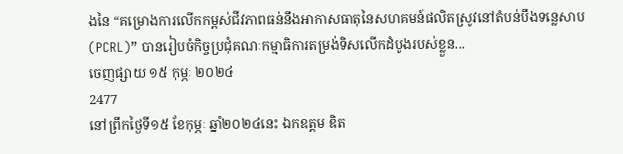ងនៃ “គម្រោងការលើកកម្ពស់ជីវភាពធន់នឹងអាកាសធាតុនៃសហគមន៍ផលិតស្រូវនៅតំបន់បឹងទន្លេសាប (PCRL)” បានរៀបចំកិច្ចប្រជុំគណៈកម្មាធិការតម្រង់ទិសលើកដំបូងរបស់ខ្លួន...
ចេញផ្សាយ ១៥ កុម្ភៈ ២០២៤
2477
នៅព្រឹកថ្ងៃទី១៥ ខែកុម្ភៈ ឆ្នាំ២០២៤នេះ ឯកឧត្តម ឌិត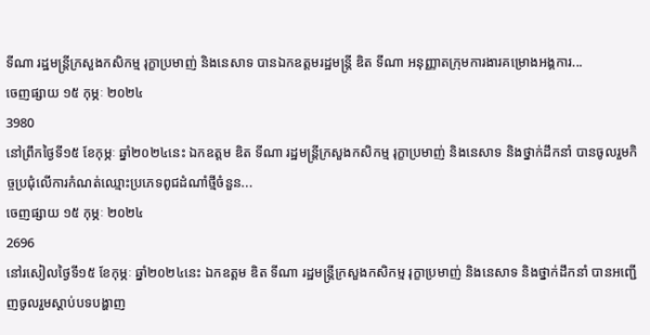ទីណា រដ្ឋមន្ត្រីក្រសួងកសិកម្ម រុក្ខាប្រមាញ់ និងនេសាទ បានឯកឧត្តមរដ្ឋមន្ត្រី ឌិត ទីណា អនុញ្ញាតក្រុមការងារគម្រោងអង្គការ...
ចេញផ្សាយ ១៥ កុម្ភៈ ២០២៤
3980
នៅព្រឹកថ្ងៃទី១៥ ខែកុម្ភៈ ឆ្នាំ២០២៤នេះ ឯកឧត្តម ឌិត ទីណា រដ្ឋមន្ត្រីក្រសួងកសិកម្ម រុក្ខាប្រមាញ់ និងនេសាទ និងថ្នាក់ដឹកនាំ បានចូលរួមកិច្ចប្រជុំលើការកំណត់ឈ្មោះប្រភេទពូជដំណាំថ្មីចំនួន...
ចេញផ្សាយ ១៥ កុម្ភៈ ២០២៤
2696
នៅរសៀលថ្ងៃទី១៥ ខែកុម្ភៈ ឆ្នាំ២០២៤នេះ ឯកឧត្តម ឌិត ទីណា រដ្ឋមន្ត្រីក្រសួងកសិកម្ម រុក្ខាប្រមាញ់ និងនេសាទ និងថ្នាក់ដឹកនាំ បានអញ្ជើញចូលរួមស្តាប់បទបង្ហាញ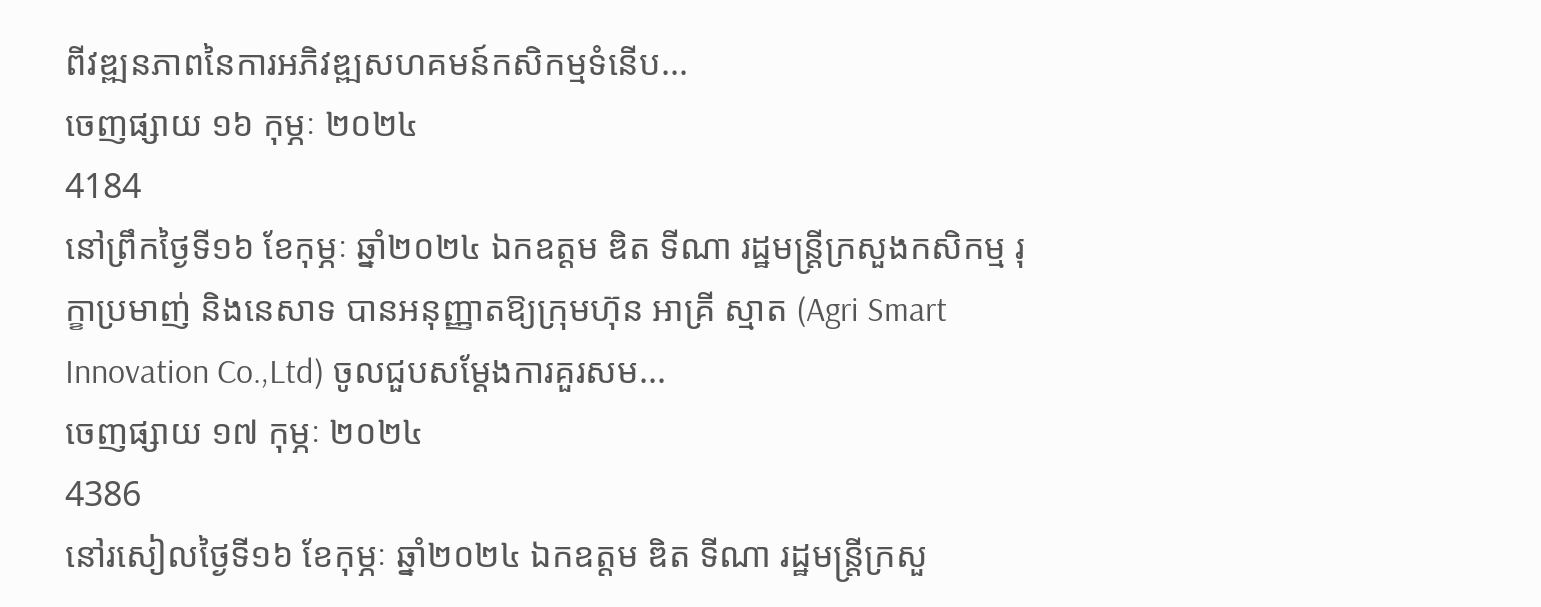ពីវឌ្ឍនភាពនៃការអភិវឌ្ឍសហគមន៍កសិកម្មទំនើប...
ចេញផ្សាយ ១៦ កុម្ភៈ ២០២៤
4184
នៅព្រឹកថ្ងៃទី១៦ ខែកុម្ភៈ ឆ្នាំ២០២៤ ឯកឧត្តម ឌិត ទីណា រដ្ឋមន្ត្រីក្រសួងកសិកម្ម រុក្ខាប្រមាញ់ និងនេសាទ បានអនុញ្ញាតឱ្យក្រុមហ៊ុន អាគ្រី ស្មាត (Agri Smart Innovation Co.,Ltd) ចូលជួបសម្តែងការគួរសម...
ចេញផ្សាយ ១៧ កុម្ភៈ ២០២៤
4386
នៅរសៀលថ្ងៃទី១៦ ខែកុម្ភៈ ឆ្នាំ២០២៤ ឯកឧត្តម ឌិត ទីណា រដ្ឋមន្ត្រីក្រសួ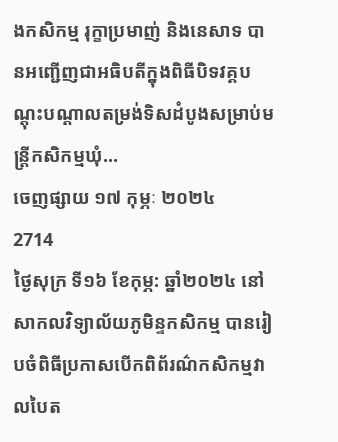ងកសិកម្ម រុក្ខាប្រមាញ់ និងនេសាទ បានអញ្ជើញជាអធិបតីក្នុងពិធីបិទវគ្គបណ្តុះបណ្តាលតម្រង់ទិសដំបូងសម្រាប់មន្ត្រីកសិកម្មឃុំ...
ចេញផ្សាយ ១៧ កុម្ភៈ ២០២៤
2714
ថ្ងៃសុក្រ ទី១៦ ខែកុម្ភ: ឆ្នាំ២០២៤ នៅសាកលវិទ្យាល័យភូមិន្ទកសិកម្ម បានរៀបចំពិធីប្រកាសបើកពិព័រណ៌កសិកម្មវាលបៃត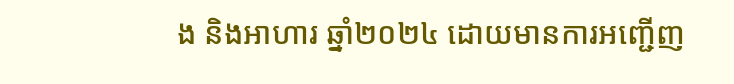ង និងអាហារ ឆ្នាំ២០២៤ ដោយមានការអញ្ជើញ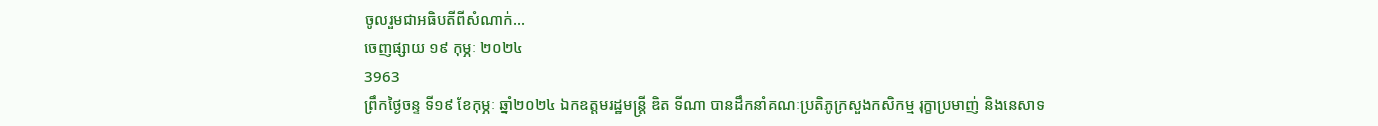ចូលរួមជាអធិបតីពីសំណាក់...
ចេញផ្សាយ ១៩ កុម្ភៈ ២០២៤
3963
ព្រឹកថ្ងៃចន្ទ ទី១៩ ខែកុម្ភៈ ឆ្នាំ២០២៤ ឯកឧត្តមរដ្ឋមន្ដ្រី ឌិត ទីណា បានដឹកនាំគណៈប្រតិភូក្រសួងកសិកម្ម រុក្ខាប្រមាញ់ និងនេសាទ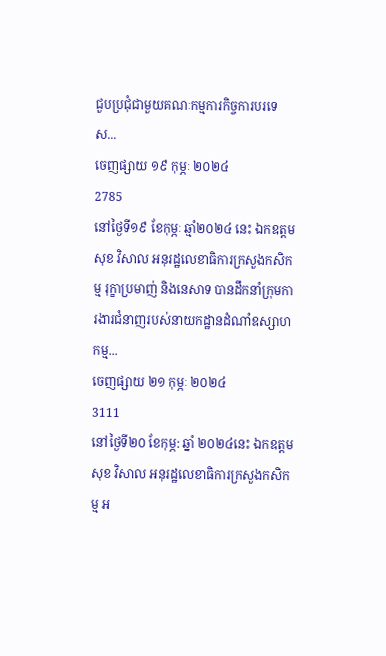ជួបប្រជុំជាមួយគណៈកម្មការកិច្ចការបរទេស...
ចេញផ្សាយ ១៩ កុម្ភៈ ២០២៤
2785
នៅថ្ងៃទី១៩ ខែកុម្ភៈ ឆ្មាំ២០២៤ នេះ ឯកឧត្តម សុខ វិសាល អនុរដ្ឋលេខាធិការក្រសួងកសិកម្ម រុក្ខាប្រមាញ់ និងនេសាទ បានដឹកនាំក្រុមការងារជំនាញរបស់នាយកដ្ឋានដំណាំឧស្សាហកម្ម...
ចេញផ្សាយ ២១ កុម្ភៈ ២០២៤
3111
នៅថ្ងៃទី២០ ខែកុម្ភ: ឆ្នាំ ២០២៤នេះ ឯកឧត្តម សុខ វិសាល អនុរដ្ឋលេខាធិការក្រសួងកសិកម្ម អ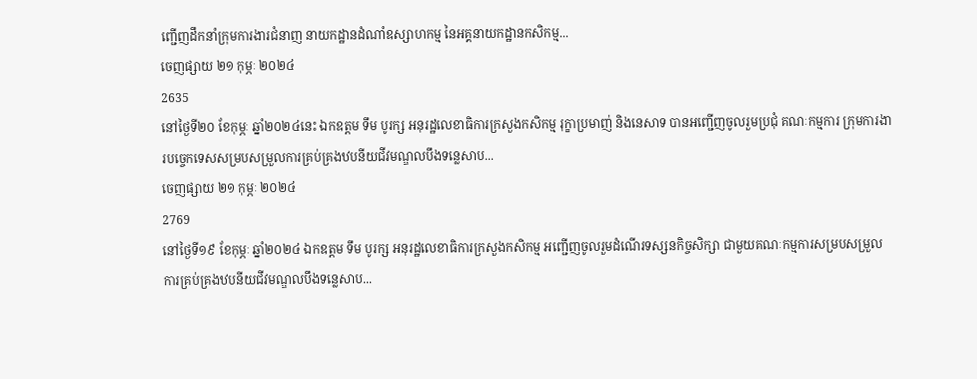ញ្ជើញដឹកនាំក្រុមការងារជំនាញ នាយកដ្ឋានដំណាំឧស្សាហកម្ម នៃអគ្គនាយកដ្ឋានកសិកម្ម...
ចេញផ្សាយ ២១ កុម្ភៈ ២០២៤
2635
នៅថ្ងៃទី២០ ខែកុម្ភៈ ឆ្នាំ២០២៤នេះ ឯកឧត្តម ទឹម បូរក្ស អនុរដ្ឋលេខាធិការក្រសួងកសិកម្ម រុក្ខាប្រមាញ់ និងនេសាទ បានអញ្ជើញចូលរួមប្រជុំ គណៈកម្មការ ក្រុមការងារបច្ចេកទេសសម្របសម្រួលការគ្រប់គ្រងឋបនីយជីវមណ្ឌលបឹងទន្លេសាប...
ចេញផ្សាយ ២១ កុម្ភៈ ២០២៤
2769
នៅថ្ងៃទី១៩ ខែកុម្ភៈ ឆ្នាំ២០២៤ ឯកឧត្តម ទឹម បូរក្ស អនុរដ្ឋលេខាធិការក្រសួងកសិកម្ម អញ្ជើញចូលរួមដំណើរទស្សនកិច្ចសិក្សា ជាមួយគណៈកម្មការសម្របសម្រួល ការគ្រប់គ្រងឋបនីយជីវមណ្ឌលបឹងទន្លេសាប...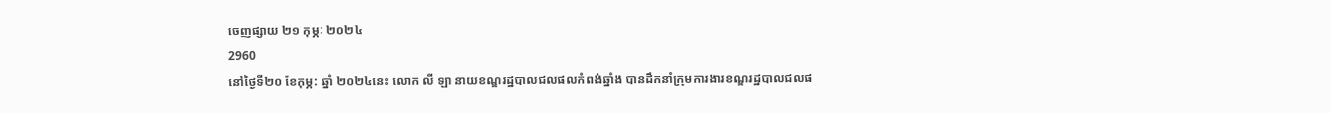ចេញផ្សាយ ២១ កុម្ភៈ ២០២៤
2960
នៅថ្ងៃទី២០ ខែកុម្ភ: ឆ្នាំ ២០២៤នេះ លោក លី ឡា នាយខណ្ឌរដ្ឋបាលជលផលកំពង់ឆ្នាំង បានដឹកនាំក្រុមការងារខណ្ឌរដ្ឋបាលជលផ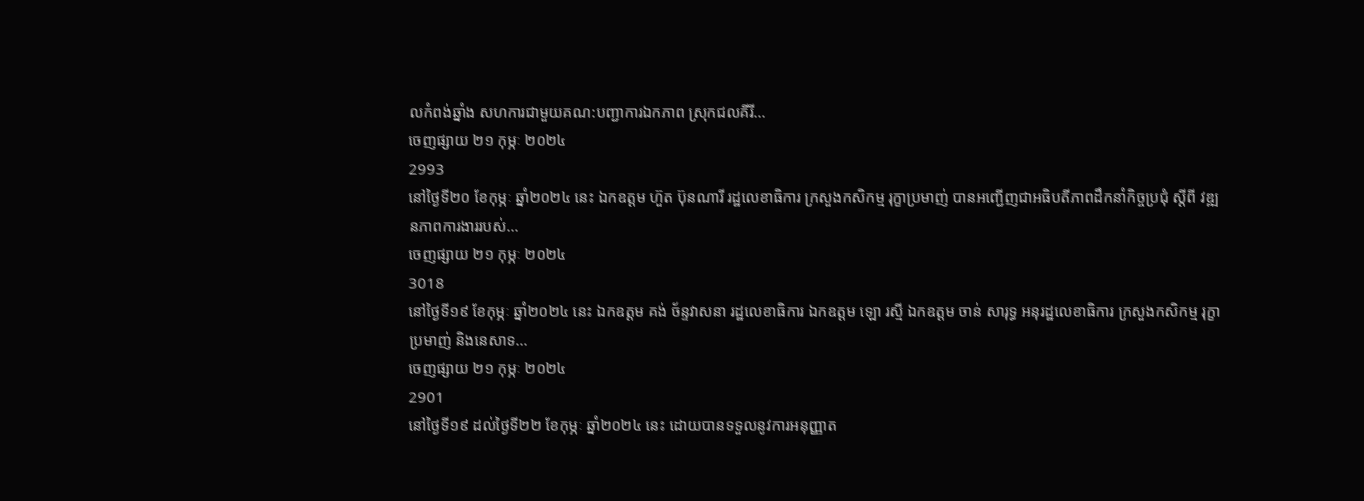លកំពង់ឆ្នាំង សហការជាមួយគណ:បញ្ជាការឯកភាព ស្រុកជលគីរី...
ចេញផ្សាយ ២១ កុម្ភៈ ២០២៤
2993
នៅថ្ងៃទី២០ ខែកុម្ភៈ ឆ្នាំ២០២៤ នេះ ឯកឧត្តម ហ៊ួត ប៊ុនណារី រដ្ឋលេខាធិការ ក្រសួងកសិកម្ម រុក្ខាប្រមាញ់ បានអញ្ជើញជាអធិបតីភាពដឹកនាំកិច្ចប្រជុំ ស្តីពី វឌ្ឍនភាពការងាររបស់...
ចេញផ្សាយ ២១ កុម្ភៈ ២០២៤
3018
នៅថ្ងៃទី១៩ ខែកុម្ភៈ ឆ្នាំ២០២៤ នេះ ឯកឧត្តម គង់ ច័ន្ទវាសនា រដ្ឋលេខាធិការ ឯកឧត្តម ឡោ រស្មី ឯកឧត្តម ចាន់ សារុទ្ធ អនុរដ្ឋលេខាធិការ ក្រសួងកសិកម្ម រុក្ខាប្រមាញ់ និងនេសាទ...
ចេញផ្សាយ ២១ កុម្ភៈ ២០២៤
2901
នៅថ្ងៃទី១៩ ដល់ថ្ងៃទី២២ ខែកុម្ភៈ ឆ្នាំ២០២៤ នេះ ដោយបានទទួលនូវការអនុញ្ញាត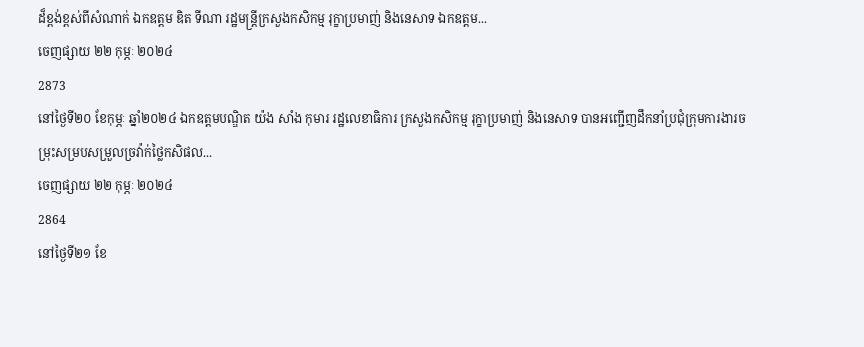ដ៏ខ្ពង់ខ្ពស់ពីសំណាក់ ឯកឧត្តម ឌិត ទីណា រដ្ឋមន្រ្តីក្រសួងកសិកម្ម រុក្ខាប្រមាញ់ និងនេសាទ ឯកឧត្ដម...
ចេញផ្សាយ ២២ កុម្ភៈ ២០២៤
2873
នៅថ្ងៃទី២០ ខែកុម្ភៈ ឆ្នាំ២០២៤ ឯកឧត្តមបណ្ឌិត យ៉ង សាំង កុមារ រដ្ឋលេខាធិការ ក្រសួងកសិកម្ម រុក្ខាប្រមាញ់ និងនេសាទ បានអញ្ជើញដឹកនាំប្រជុំក្រុមការងារចម្រុះសម្របសម្រួលច្រវ៉ាក់ថ្លៃកសិផល...
ចេញផ្សាយ ២២ កុម្ភៈ ២០២៤
2864
នៅថ្ងៃទី២១ ខែ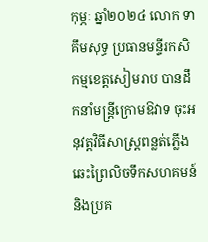កុម្ភៈ ឆ្នាំ២០២៤ លោក ទា គឹមសុទ្ធ ប្រធានមន្ទីរកសិកម្មខេត្តសៀមរាប បានដឹកនាំមន្ត្រីក្រោមឱវាទ ចុះអនុវត្តវិធីសាស្ត្រពន្លត់ភ្លើងឆេះព្រៃលិចទឹកសហគមន៍ និងប្រគ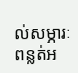ល់សម្ភារៈពន្លត់អ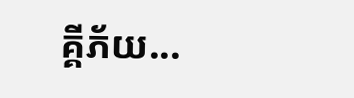គ្គីភ័យ...